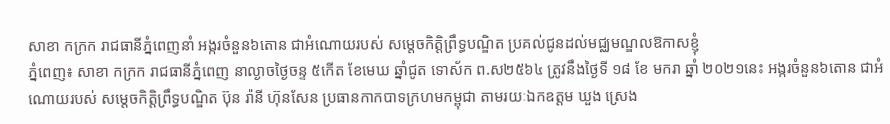សាខា កក្រក រាជធានីភ្នំពេញនាំ អង្ករចំនួន៦តោន ជាអំណោយរបស់ សម្តេចកិត្តិព្រឹទ្ធបណ្ឌិត ប្រគល់ជូនដល់មជ្ឈមណ្ឌលឱកាសខ្ញុំ
ភ្នំពេញ៖ សាខា កក្រក រាជធានីភ្នំពេញ នាល្ងាចថ្ងៃចន្ទ ៥កេីត ខែមេឃ ឆ្នាំជូត ទោស័ក ព.ស២៥៦៤ ត្រូវនឹងថ្ងៃទី ១៨ ខែ មករា ឆ្នាំ ២០២១នេះ អង្ករចំនួន៦តោន ជាអំណោយរបស់ សម្តេចកិត្តិព្រឹទ្ធបណ្ឌិត ប៊ុន រ៉ានី ហ៊ុនសែន ប្រធានកាកបាទក្រហមកម្ពុជា តាមរយៈឯកឧត្តម ឃួង ស្រេង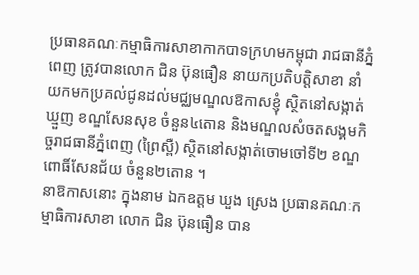ប្រធានគណៈកម្មាធិការសាខាកាកបាទក្រហមកម្ពុជា រាជធានីភ្នំពេញ ត្រូវបានលោក ជិន ប៊ុនធឿន នាយកប្រតិបត្តិសាខា នាំយកមកប្រគល់ជូនដល់មជ្ឈមណ្ឌលឱកាសខ្ញុំ ស្ថិតនៅសង្កាត់ឃ្មួញ ខណ្ឌសែនសុខ ចំនួន៤តោន និងមណ្ឌលសំចតសង្គមកិច្ចរាជធានីភ្នំពេញ (ព្រៃស្ពឺ) ស្ថិតនៅសង្កាត់ចោមចៅទី២ ខណ្ឌពោធិ៍សែនជ័យ ចំនួន២តោន ។
នាឱកាសនោះ ក្នុងនាម ឯកឧត្តម ឃួង ស្រេង ប្រធានគណៈកម្មាធិការសាខា លោក ជិន ប៊ុនធឿន បាន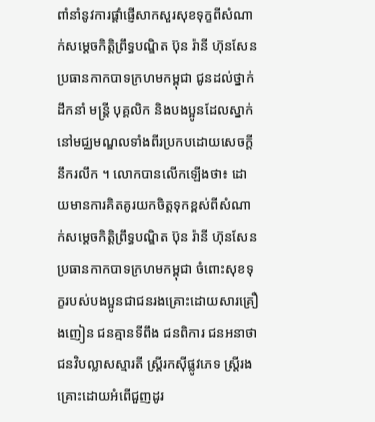ពាំនាំនូវការផ្តាំផ្ញើសាកសួរសុខទុក្ខពីសំណាក់សម្តេចកិត្តិព្រឹទ្ធបណ្ឌិត ប៊ុន រ៉ានី ហ៊ុនសែន ប្រធានកាកបាទក្រហមកម្ពុជា ជូនដល់ថ្នាក់ដឹកនាំ មន្ត្រី បុគ្គលិក និងបងប្អូនដែលស្នាក់នៅមជ្ឈមណ្ឌលទាំងពីរប្រកបដោយសេចក្តីនឹករលឹក ។ លោកបានលេីកឡេីងថា៖ ដោយមានការគិតគូរយកចិត្តទុកខ្ពស់ពីសំណាក់សម្តេចកិត្តិព្រឹទ្ធបណ្ឌិត ប៊ុន រ៉ានី ហ៊ុនសែន ប្រធានកាកបាទក្រហមកម្ពុជា ចំពោះសុខទុក្ខរបស់បងប្អូនជាជនរងគ្រោះដោយសារគ្រឿងញៀន ជនគ្មានទីពឹង ជនពិការ ជនអនាថា ជនវិបល្លាសស្មារតី ស្ត្រីរកស៊ីផ្លូវភេទ ស្ត្រីរងគ្រោះដោយអំពើជួញដូរ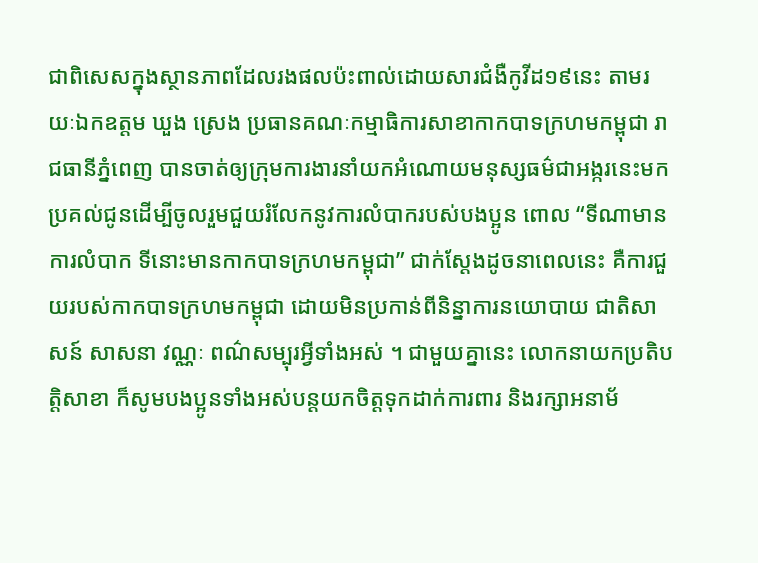ជាពិសេសក្នុងស្ថានភាពដែលរងផលប៉ះពាល់ដោយសារជំងឺកូវីដ១៩នេះ តាមរយៈឯកឧត្តម ឃួង ស្រេង ប្រធានគណៈកម្មាធិការសាខាកាកបាទក្រហមកម្ពុជា រាជធានីភ្នំពេញ បានចាត់ឲ្យក្រុមការងារនាំយកអំណោយមនុស្សធម៌ជាអង្ករនេះមកប្រគល់ជូនដេីម្បីចូលរួមជួយរំលែកនូវការលំបាករបស់បងប្អូន ពោល “ទីណាមានការលំបាក ទីនោះមានកាកបាទក្រហមកម្ពុជា” ជាក់ស្តែងដូចនាពេលនេះ គឺការជួយរបស់កាកបាទក្រហមកម្ពុជា ដោយមិនប្រកាន់ពីនិន្នាការនយោបាយ ជាតិសាសន៍ សាសនា វណ្ណៈ ពណ៌សម្បុរអ្វីទាំងអស់ ។ ជាមួយគ្នានេះ លោកនាយកប្រតិបត្តិសាខា ក៏សូមបងប្អូនទាំងអស់បន្តយកចិត្តទុកដាក់ការពារ និងរក្សាអនាម័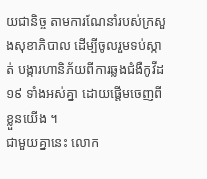យជានិច្ច តាមការណែនាំរបស់ក្រសួងសុខាភិបាល ដេីម្បីចូលរួមទប់ស្កាត់ បង្ការហានិភ័យពីការឆ្លងជំងឺកូវីដ១៩ ទាំងអស់គ្នា ដោយផ្តើមចេញពីខ្លួនយើង ។
ជាមួយគ្នានេះ លោក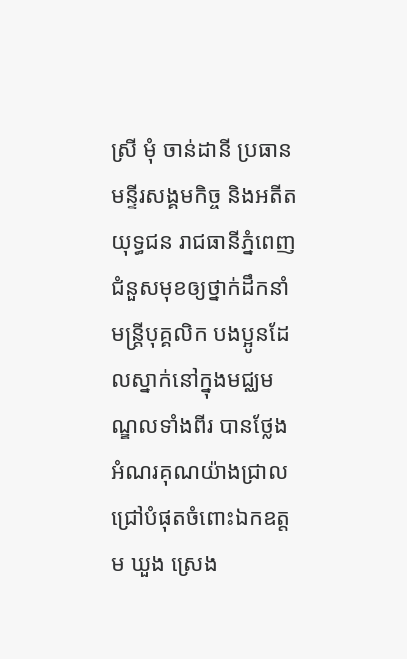ស្រី មុំ ចាន់ដានី ប្រធានមន្ទីរសង្គមកិច្ច និងអតីតយុទ្ធជន រាជធានីភ្នំពេញ ជំនួសមុខឲ្យថ្នាក់ដឹកនាំ មន្ត្រីបុគ្គលិក បងប្អូនដែលស្នាក់នៅក្នុងមជ្ឈមណ្ឌលទាំងពីរ បានថ្លែងអំណរគុណយ៉ាងជ្រាលជ្រៅបំផុតចំពោះឯកឧត្តម ឃួង ស្រេង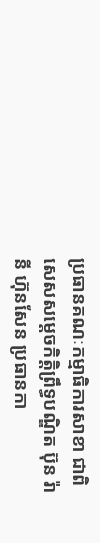ប្រធានគណៈកម្មាធិការសាខា ជាពិសេសសម្តេចកិត្តិព្រឹទ្ធបណ្ឌិត ប៊ុន រ៉ានី ហ៊ុនសែន ប្រធានកា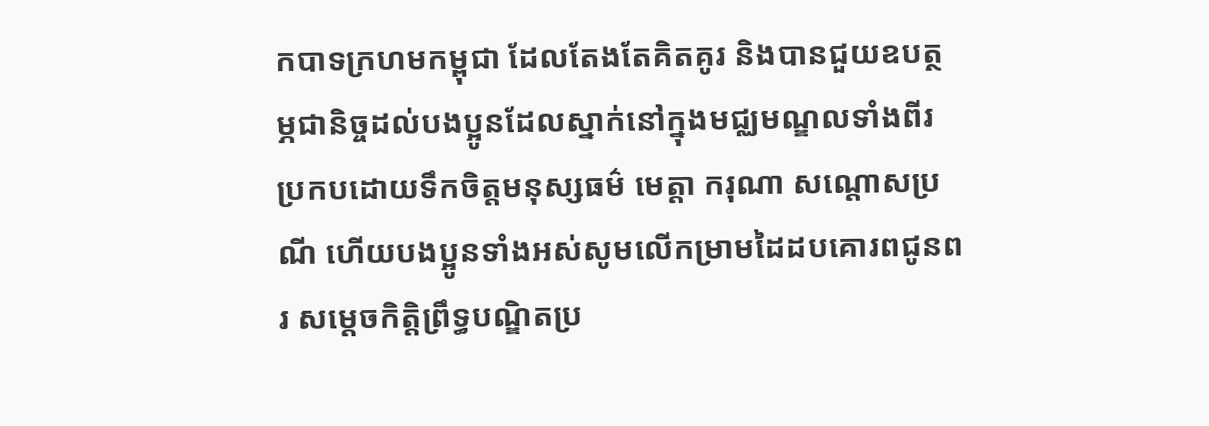កបាទក្រហមកម្ពុជា ដែលតែងតែគិតគូរ និងបានជួយឧបត្ថម្ភជានិច្ចដល់បងប្អូនដែលស្នាក់នៅក្នុងមជ្ឈមណ្ឌលទាំងពីរ ប្រកបដោយទឹកចិត្តមនុស្សធម៌ មេត្តា ករុណា សណ្តោសប្រណី ហេីយបងប្អូនទាំងអស់សូមលេីកម្រាមដៃដបគោរពជូនពរ សម្តេចកិត្តិព្រឹទ្ធបណ្ឌិតប្រ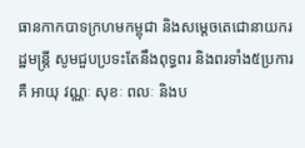ធានកាកបាទក្រហមកម្ពុជា និងសម្តេចតេជោនាយករដ្ឋមន្ត្រី សូមជួបប្រទះតែនឹងពុទ្ធពរ និងពរទាំង៥ប្រការគឺ អាយុ វណ្ណៈ សុខៈ ពលៈ និងប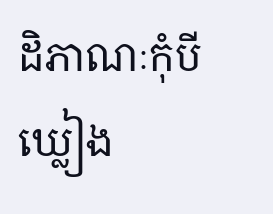ដិភាណៈកុំបីឃ្លៀង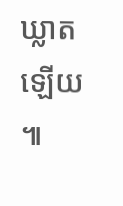ឃ្លាតឡើយ ៕